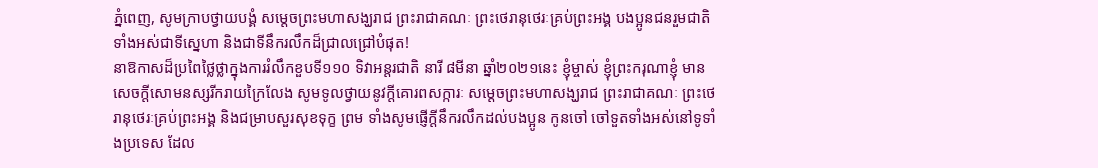ភ្នំពេញ, សូមក្រាបថ្វាយបង្គំ សម្តេចព្រះមហាសង្ឃរាជ ព្រះរាជាគណៈ ព្រះថេរានុថេរៈគ្រប់ព្រះអង្គ បងប្អូនជនរួមជាតិទាំងអស់ជាទីស្នេហា និងជាទីនឹករលឹកដ៏ជ្រាលជ្រៅបំផុត!
នាឱកាសដ៏ប្រពៃថ្លៃថ្លាក្នុងការរំលឹកខួបទី១១០ ទិវាអន្តរជាតិ នារី ៨មីនា ឆ្នាំ២០២១នេះ ខ្ញុំម្ចាស់ ខ្ញុំព្រះករុណាខ្ញុំ មានសេចក្តីសោមនស្សរីករាយក្រៃលែង សូមទូលថ្វាយនូវក្តីគោរពសក្ការៈ សម្តេចព្រះមហាសង្ឃរាជ ព្រះរាជាគណៈ ព្រះថេរានុថេរៈគ្រប់ព្រះអង្គ និងជម្រាបសួរសុខទុក្ខ ព្រម ទាំងសូមផ្ញើក្តីនឹករលឹកដល់បងប្អូន កូនចៅ ចៅទួតទាំងអស់នៅទូទាំងប្រទេស ដែល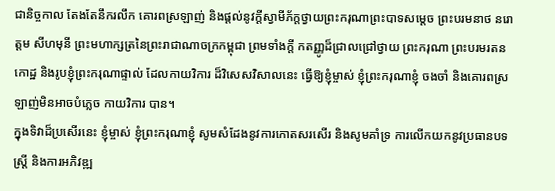ជានិច្ចកាល តែងតែនឹករលឹក គោរពស្រឡាញ់ និងផ្តល់នូវក្តីស្វាមីភ័ក្តថ្វាយព្រះករុណាព្រះបាទសម្តេច ព្រះបរមនាថ នរោត្តម សីហមុនី ព្រះមហាក្សត្រនៃព្រះរាជាណាចក្រកម្ពុជា ព្រមទាំងក្តី កតញ្ញូដ៏ជ្រាលជ្រៅថ្វាយ ព្រះករុណា ព្រះបរមរតនកោដ្ឋ និងរូបខ្ញុំព្រះករុណាផ្ទាល់ ដែលកាយវិការ ដ៏វិសេសវិសាលនេះ ធ្វើឱ្យខ្ញុំម្ចាស់ ខ្ញុំព្រះករុណាខ្ញុំ ចងចាំ និងគោរពស្រឡាញ់មិនអាចបំភ្លេច កាយវិការ បាន។
ក្នុងទិវាដ៏ប្រសើរនេះ ខ្ញុំម្ចាស់ ខ្ញុំព្រះករុណាខ្ញុំ សូមសំដែងនូវការកោតសរសើរ និងសូមគាំទ្រ ការលើកយកនូវប្រធានបទ ស្ត្រី និងការអភិវឌ្ឍ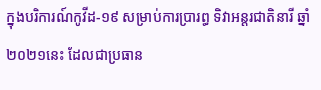ក្នុងបរិការណ៍កូវីដ-១៩ សម្រាប់ការប្រារព្ធ ទិវាអន្តរជាតិនារី ឆ្នាំ២០២១នេះ ដែលជាប្រធាន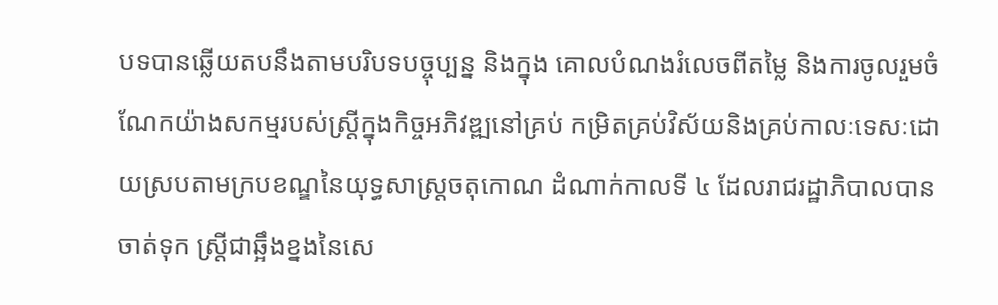បទបានឆ្លើយតបនឹងតាមបរិបទបច្ចុប្បន្ន និងក្នុង គោលបំណងរំលេចពីតម្លៃ និងការចូលរួមចំណែកយ៉ាងសកម្មរបស់ស្រ្តីក្នុងកិច្ចអភិវឌ្ឍនៅគ្រប់ កម្រិតគ្រប់វិស័យនិងគ្រប់កាលៈទេសៈដោយស្របតាមក្របខណ្ឌនៃយុទ្ធសាស្ត្រចតុកោណ ដំណាក់កាលទី ៤ ដែលរាជរដ្ឋាភិបាលបានចាត់ទុក ស្រ្តីជាឆ្អឹងខ្នងនៃសេ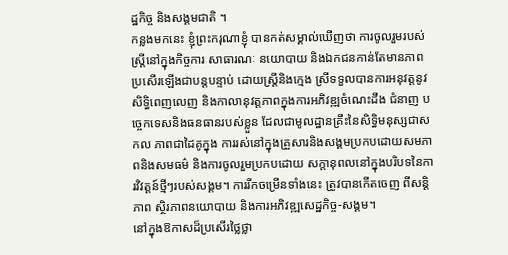ដ្ឋកិច្ច និងសង្គមជាតិ ។
កន្លងមកនេះ ខ្ញុំព្រះករុណាខ្ញុំ បានកត់សម្គាល់ឃើញថា ការចូលរួមរបស់ស្ត្រីនៅក្នុងកិច្ចការ សាធារណៈ នយោបាយ និងឯកជនកាន់តែមានភាពប្រសើរឡើងជាបន្តបន្ទាប់ ដោយស្ត្រីនិងក្មេង ស្រីទទួលបានការអនុវត្តនូវសិទ្ធិពេញលេញ និងកាលានុវត្តភាពក្នុងការអភិវឌ្ឍចំណេះដឹង ជំនាញ បច្ចេកទេសនិងធនធានរបស់ខ្លួន ដែលជាមូលដ្ឋានគ្រឹះនៃសិទ្ធិមនុស្សជាសកល ភាពជាដៃគូក្នុង ការរស់នៅក្នុងគ្រួសារនិងសង្គមប្រកបដោយសមភាពនិងសមធម៌ និងការចូលរួមប្រកបដោយ សក្តានុពលនៅក្នុងបរិបទនៃការវិវត្តន៍ថ្មីៗរបស់សង្គម។ ការរីកចម្រើនទាំងនេះ ត្រូវបានកើតចេញ ពីសន្តិភាព ស្ថិរភាពនយោបាយ និងការអភិវឌ្ឍសេដ្ឋកិច្ច-សង្គម។
នៅក្នុងឱកាសដ៏ប្រសើរថ្លៃថ្លា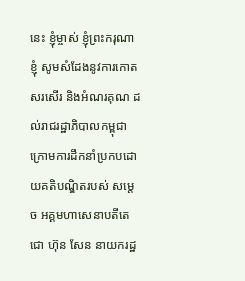នេះ ខ្ញុំម្ចាស់ ខ្ញុំព្រះករុណាខ្ញុំ សូមសំដែងនូវការកោតសរសើរ និងអំណរគុណ ដល់រាជរដ្ឋាភិបាលកម្ពុជា ក្រោមការដឹកនាំប្រកបដោយគតិបណ្ឌិតរបស់ សម្តេច អគ្គមហាសេនាបតីតេជោ ហ៊ុន សែន នាយករដ្ឋ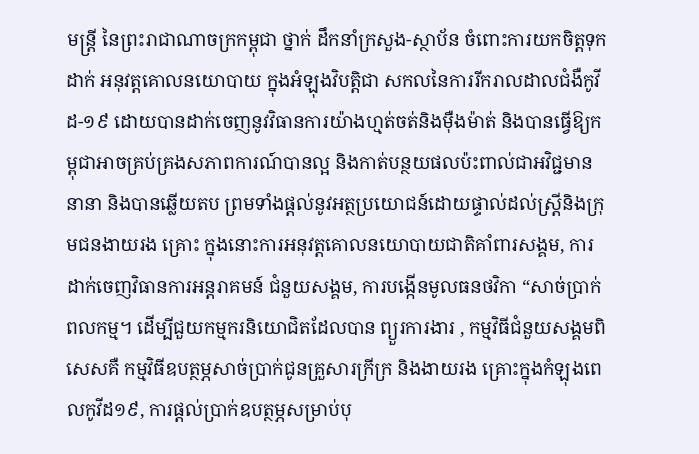មន្ត្រី នៃព្រះរាជាណាចក្រកម្ពុជា ថ្នាក់ ដឹកនាំក្រសួង-ស្ថាប័ន ចំពោះការយកចិត្តទុកដាក់ អនុវត្តគោលនយោបាយ ក្នុងអំឡុងវិបត្តិជា សកលនៃការរីករាលដាលជំងឺកូវីដ-១៩ ដោយបានដាក់ចេញនូវវិធានការយ៉ាងហ្មត់ចត់និងម៉ឺងម៉ាត់ និងបានធ្វើឱ្យកម្ពុជាអាចគ្រប់គ្រងសភាពការណ៍បានល្អ និងកាត់បន្ថយផលប៉ះពាល់ជាអវិជ្ជមាន នានា និងបានឆ្លើយតប ព្រមទាំងផ្តល់នូវអត្ថប្រយោជន៍ដោយផ្ទាល់ដល់ស្ត្រីនិងក្រុមជនងាយរង គ្រោះ ក្នុងនោះការអនុវត្តគោលនយោបាយជាតិគាំពារសង្គម, ការដាក់ចេញវិធានការអន្តរាគមន៍ ជំនួយសង្គម, ការបង្កើនមូលធនថវិកា “សាច់ប្រាក់ពលកម្ម។ ដើម្បីជួយកម្មករនិយោជិតដែលបាន ព្យួរការងារ , កម្មវិធីជំនួយសង្គមពិសេសគឺ កម្មវិធីឧបត្ថម្ភសាច់ប្រាក់ជូនគ្រួសារក្រីក្រ និងងាយរង គ្រោះក្នុងកំឡុងពេលកូវីដ១៩, ការផ្តល់ប្រាក់ឧបត្ថម្ភសម្រាប់បុ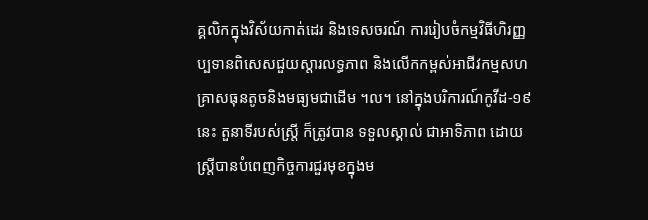គ្គលិកក្នុងវិស័យកាត់ដេរ និងទេសចរណ៍ ការរៀបចំកម្មវិធីហិរញ្ញប្បទានពិសេសជួយស្តារលទ្ធភាព និងលើកកម្ពស់អាជីវកម្មសហ គ្រាសធុនតូចនិងមធ្យមជាដើម ។ល។ នៅក្នុងបរិការណ៍កូវីដ-១៩នេះ តួនាទីរបស់ស្ត្រី ក៏ត្រូវបាន ទទួលស្គាល់ ជាអាទិភាព ដោយស្ត្រីបានបំពេញកិច្ចការជួរមុខក្នុងម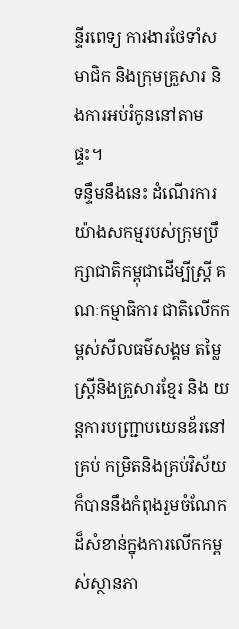ន្ទីរពេទ្យ ការងារថែទាំសមាជិក និងក្រុមគ្រួសារ និងការអប់រំកូននៅតាមផ្ទះ។
ទន្ទឹមនឹងនេះ ដំណើរការយ៉ាងសកម្មរបស់ក្រុមប្រឹក្សាជាតិកម្ពុជាដើម្បីស្ត្រី គណៈកម្មាធិការ ជាតិលើកកម្ពស់សីលធម៌សង្គម តម្លៃស្រ្តីនិងគ្រួសារខ្មែរ និង យន្តការបញ្ជ្រាបយេនឌ័រនៅគ្រប់ កម្រិតនិងគ្រប់វិស័យ ក៏បាននឹងកំពុងរួមចំណែកដ៏សំខាន់ក្នុងការលើកកម្ពស់ស្ថានភា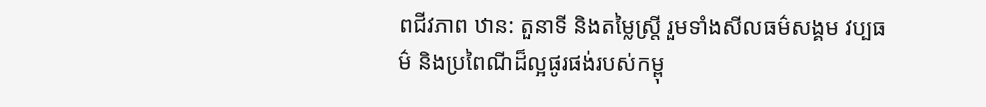ពជីវភាព ឋាន: តួនាទី និងតម្លៃស្ត្រី រួមទាំងសីលធម៌សង្គម វប្បធម៌ និងប្រពៃណីដ៏ល្អផូរផង់របស់កម្ពុ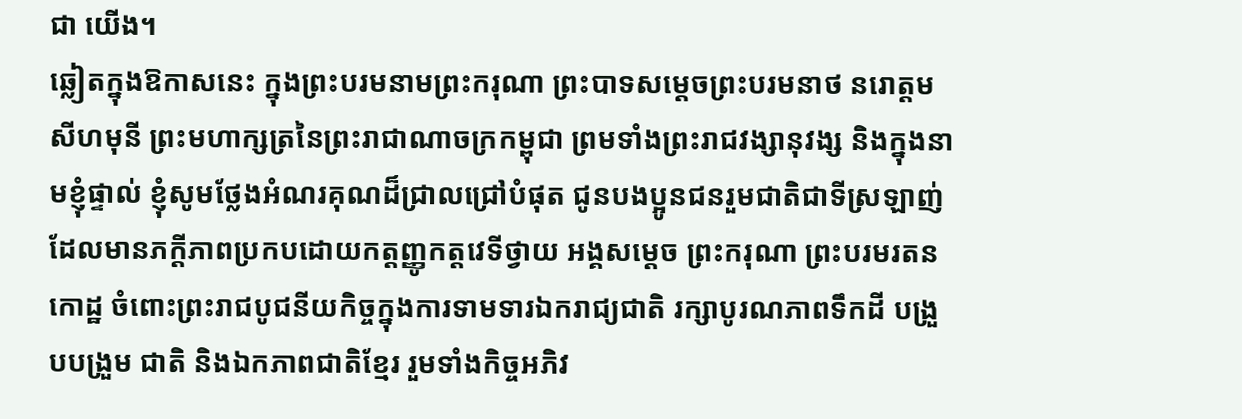ជា យើង។
ឆ្លៀតក្នុងឱកាសនេះ ក្នុងព្រះបរមនាមព្រះករុណា ព្រះបាទសម្តេចព្រះបរមនាថ នរោត្តម សីហមុនី ព្រះមហាក្សត្រនៃព្រះរាជាណាចក្រកម្ពុជា ព្រមទាំងព្រះរាជវង្សានុវង្ស និងក្នុងនាមខ្ញុំផ្ទាល់ ខ្ញុំសូមថ្លែងអំណរគុណដ៏ជ្រាលជ្រៅបំផុត ជូនបងប្អូនជនរួមជាតិជាទីស្រឡាញ់ ដែលមានភក្តីភាពប្រកបដោយកត្តញ្ញូកត្តវេទីថ្វាយ អង្គសម្តេច ព្រះករុណា ព្រះបរមរតន កោដ្ឋ ចំពោះព្រះរាជបូជនីយកិច្ចក្នុងការទាមទារឯករាជ្យជាតិ រក្សាបូរណភាពទឹកដី បង្រួបបង្រួម ជាតិ និងឯកភាពជាតិខ្មែរ រួមទាំងកិច្ចអភិវ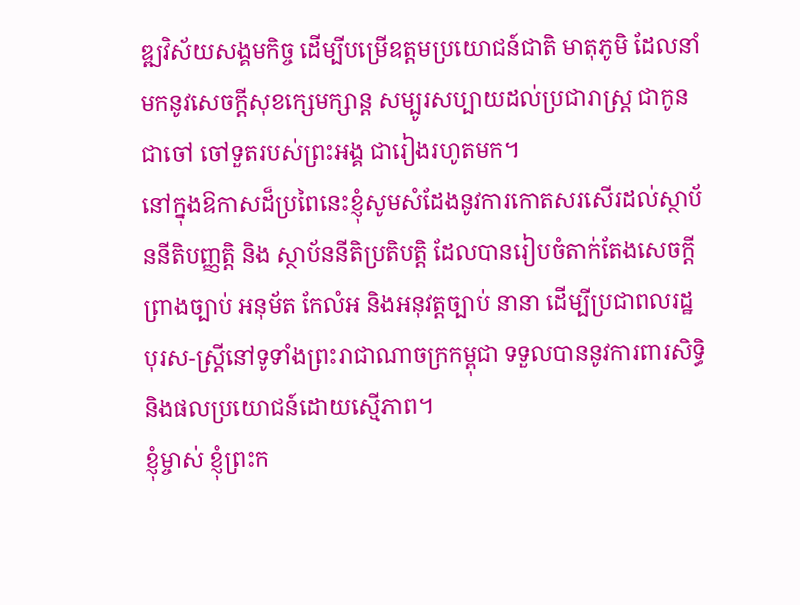ឌ្ឍវិស័យសង្គមកិច្ច ដើម្បីបម្រើឧត្តមប្រយោជន៍ជាតិ មាតុភូមិ ដែលនាំមកនូវសេចក្តីសុខក្សេមក្សាន្ត សម្បូរសប្បាយដល់ប្រជារាស្ត្រ ជាកូន ជាចៅ ចៅទួតរបស់ព្រះអង្គ ជារៀងរហូតមក។
នៅក្នុងឱកាសដ៏ប្រពៃនេះខ្ញុំសូមសំដែងនូវការកោតសរសើរដល់ស្ថាប័ននីតិបញ្ញត្តិ និង ស្ថាប័ននីតិប្រតិបត្តិ ដែលបានរៀបចំតាក់តែងសេចក្តីព្រាងច្បាប់ អនុម័ត កែលំអ និងអនុវត្តច្បាប់ នានា ដើម្បីប្រជាពលរដ្ឋ បុរស-ស្រ្តីនៅទូទាំងព្រះរាជាណាចក្រកម្ពុជា ទទួលបាននូវការពារសិទ្ធិ និងផលប្រយោជន៍ដោយស្មើភាព។
ខ្ញុំម្ចាស់ ខ្ញុំព្រះក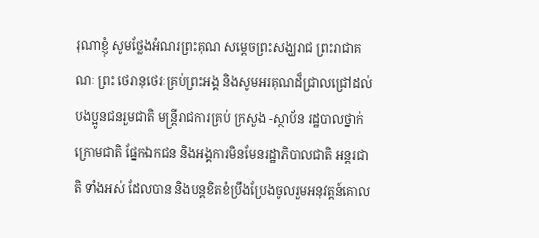រុណាខ្ញុំ សូមថ្លែងអំណរព្រះគុណ សម្តេចព្រះសង្ឃរាជ ព្រះរាជាគណៈ ព្រះ ថេរានុថេរៈគ្រប់ព្រះអង្គ និងសូមអរគុណដ៏ជ្រាលជ្រៅដល់បងប្អូនជនរួមជាតិ មន្ត្រីរាជការគ្រប់ ក្រសួង -ស្ថាប័ន រដ្ឋបាលថ្នាក់ក្រោមជាតិ ផ្នែកឯកជន និងអង្គការមិនមែនរដ្ឋាភិបាលជាតិ អន្តរជាតិ ទាំងអស់ ដែលបាន និងបន្តខិតខំប្រឹងប្រែងចូលរួមអនុវត្តន៍គោល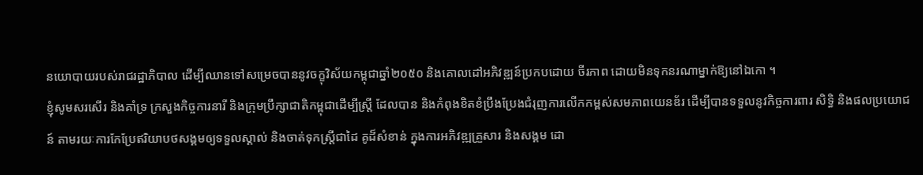នយោបាយរបស់រាជរដ្ឋាភិបាល ដើម្បីឈានទៅសម្រេចបាននូវចក្ខុវិស័យកម្ពុជាឆ្នាំ២០៥០ និងគោលដៅអភិវឌ្ឍន៍ប្រកបដោយ ចីរភាព ដោយមិនទុកនរណាម្នាក់ឱ្យនៅឯកោ ។
ខ្ញុំសូមសរសើរ និងគាំទ្រ ក្រសួងកិច្ចការនារី និងក្រុមប្រឹក្សាជាតិកម្ពុជាដើម្បីស្ត្រី ដែលបាន និងកំពុងខិតខំប្រឹងប្រែងជំរុញការលើកកម្ពស់សមភាពយេនឌ័រ ដើម្បីបានទទួលនូវកិច្ចការពារ សិទ្ធិ និងផលប្រយោជន៍ តាមរយៈការកែប្រែឥរិយាបថសង្គមឲ្យទទួលស្គាល់ និងចាត់ទុកស្ត្រីជាដៃ គូដ៏សំខាន់ ក្នុងការអភិវឌ្ឍគ្រួសារ និងសង្គម ដោ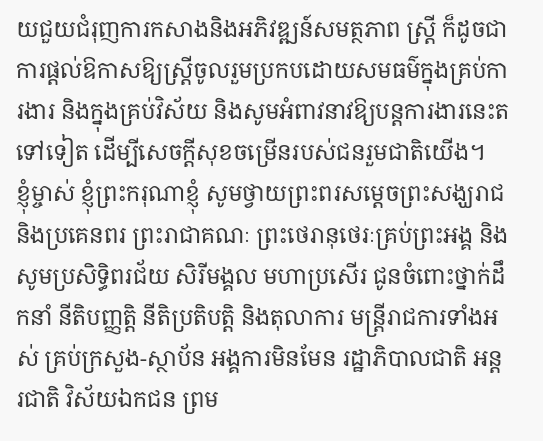យជួយជំរុញការកសាងនិងអភិវឌ្ឍន៍សមត្ថភាព ស្ត្រី ក៏ដូចជាការផ្តល់ឱកាសឱ្យស្ត្រីចូលរួមប្រកបដោយសមធម៌ក្នុងគ្រប់ការងារ និងក្នុងគ្រប់វិស័យ និងសូមអំពាវនាវឱ្យបន្តការងារនេះតទៅទៀត ដើម្បីសេចក្តីសុខចម្រើនរបស់ជនរួមជាតិយើង។
ខ្ញុំម្ចាស់ ខ្ញុំព្រះករុណាខ្ញុំ សូមថ្វាយព្រះពរសម្តេចព្រះសង្ឃរាជ និងប្រគេនពរ ព្រះរាជាគណៈ ព្រះថេរានុថេរៈគ្រប់ព្រះអង្គ និងសូមប្រសិទ្ធិពរជ័យ សិរីមង្គល មហាប្រសើរ ជូនចំពោះថ្នាក់ដឹកនាំ នីតិបញ្ញត្តិ នីតិប្រតិបត្តិ និងតុលាការ មន្ត្រីរាជការទាំងអស់ គ្រប់ក្រសួង-ស្ថាប័ន អង្គការមិនមែន រដ្ឋាភិបាលជាតិ អន្តរជាតិ វិស័យឯកជន ព្រម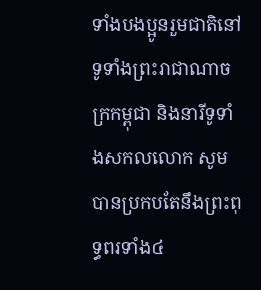ទាំងបងប្អូនរួមជាតិនៅទូទាំងព្រះរាជាណាចក្រកម្ពុជា និងនារីទូទាំងសកលលោក សូមបានប្រកបតែនឹងព្រះពុទ្ធពរទាំង៤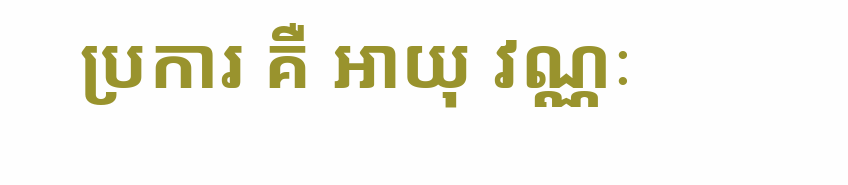ប្រការ គឺ អាយុ វណ្ណៈ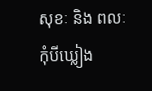សុខៈ និង ពលៈ កុំបីឃ្លៀង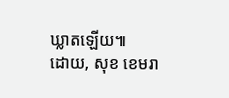ឃ្លាតឡើយ៕
ដោយ, សុខ ខេមរា